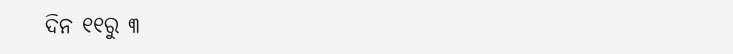ଦିନ ୧୧ରୁ ୩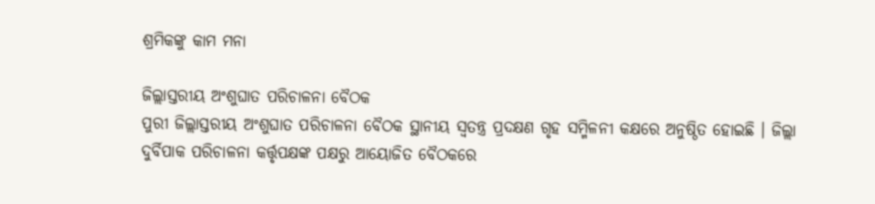ଶ୍ରମିକଙ୍କୁ କାମ ମନା

ଜିଲ୍ଲାସ୍ତରୀୟ ଅଂଶୁଘାତ ପରିଚାଳନା ବୈଠକ
ପୁରୀ ଜିଲ୍ଲାସ୍ତରୀୟ ଅଂଶୁଘାତ ପରିଚାଳନା ବୈଠକ ସ୍ଥାନୀୟ ସ୍ୱତନ୍ତ୍ର ପ୍ରଦକ୍ଷଣ ଗୃହ ସମ୍ମିଳନୀ କକ୍ଷରେ ଅନୁଷ୍ଠିତ ହୋଇଛି । ଜିଲ୍ଲା ଦୁର୍ବିପାକ ପରିଚାଳନା କର୍ତ୍ତୃପକ୍ଷଙ୍କ ପକ୍ଷରୁ ଆୟୋଜିତ ବୈଠକରେ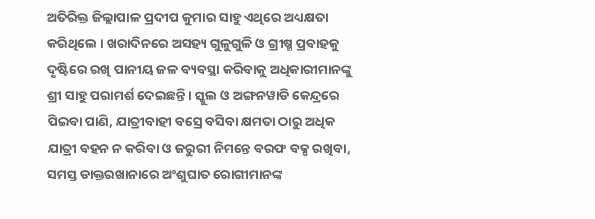ଅତିରିକ୍ତ ଜିଲ୍ଲାପାଳ ପ୍ରଦୀପ କୁମାର ସାହୁ ଏଥିରେ ଅଧ୍ୟକ୍ଷତା କରିଥିଲେ । ଖରାଦିନରେ ଅସହ୍ୟ ଗୁଳୁଗୁଳି ଓ ଗ୍ରୀଷ୍ମ ପ୍ରବାହକୁ ଦୃଷ୍ଟିରେ ରଖି ପାନୀୟ ଜଳ ବ୍ୟବସ୍ଥା କରିବାକୁ ଅଧିକାରୀମାନଙ୍କୁ ଶ୍ରୀ ସାହୁ ପରାମର୍ଶ ଦେଇଛନ୍ତି । ସ୍କୁଲ ଓ ଅଙ୍ଗନୱାଡି କେନ୍ଦ୍ରରେ ପିଇବା ପାଣି, ଯାତ୍ରୀବାହୀ ବସ୍ରେ ବସିବା କ୍ଷମତା ଠାରୁ ଅଧିକ ଯାତ୍ରୀ ବହନ ନ କରିବା ଓ ଜରୁରୀ ନିମନ୍ତେ ବରଫ ବକ୍ସ ରଖିବା, ସମସ୍ତ ଡାକ୍ତରଖାନାରେ ଅଂଶୁଘାତ ରୋଗୀମାନଙ୍କ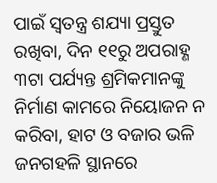ପାଇଁ ସ୍ୱତନ୍ତ୍ର ଶଯ୍ୟା ପ୍ରସ୍ତୁତ ରଖିବା, ଦିନ ୧୧ରୁ ଅପରାହ୍ଣ ୩ଟା ପର୍ଯ୍ୟନ୍ତ ଶ୍ରମିକମାନଙ୍କୁ ନିର୍ମାଣ କାମରେ ନିୟୋଜନ ନ କରିବା, ହାଟ ଓ ବଜାର ଭଳି ଜନଗହଳି ସ୍ଥାନରେ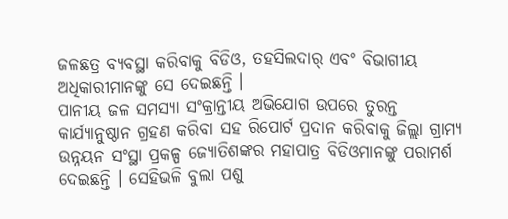ଜଳଛତ୍ର ବ୍ୟବସ୍ଥା କରିବାକୁ ବିଡିଓ, ତହସିଲଦାର୍ ଏବଂ ବିଭାଗୀୟ ଅଧିକାରୀମାନଙ୍କୁ ସେ ଦେଇଛନ୍ତି ।
ପାନୀୟ ଜଳ ସମସ୍ୟା ସଂକ୍ରାନ୍ତୀୟ ଅଭିଯୋଗ ଉପରେ ତୁରନ୍ତ କାର୍ଯ୍ୟାନୁଷ୍ଠାନ ଗ୍ରହଣ କରିବା ସହ ରିପୋର୍ଟ ପ୍ରଦାନ କରିବାକୁ ଜିଲ୍ଲା ଗ୍ରାମ୍ୟ ଉନ୍ନୟନ ସଂସ୍ଥା ପ୍ରକଳ୍ପ ଜ୍ୟୋତିଶଙ୍କର ମହାପାତ୍ର ବିଡିଓମାନଙ୍କୁ ପରାମର୍ଶ ଦେଇଛନ୍ତି । ସେହିଭଳି ବୁଲା ପଶୁ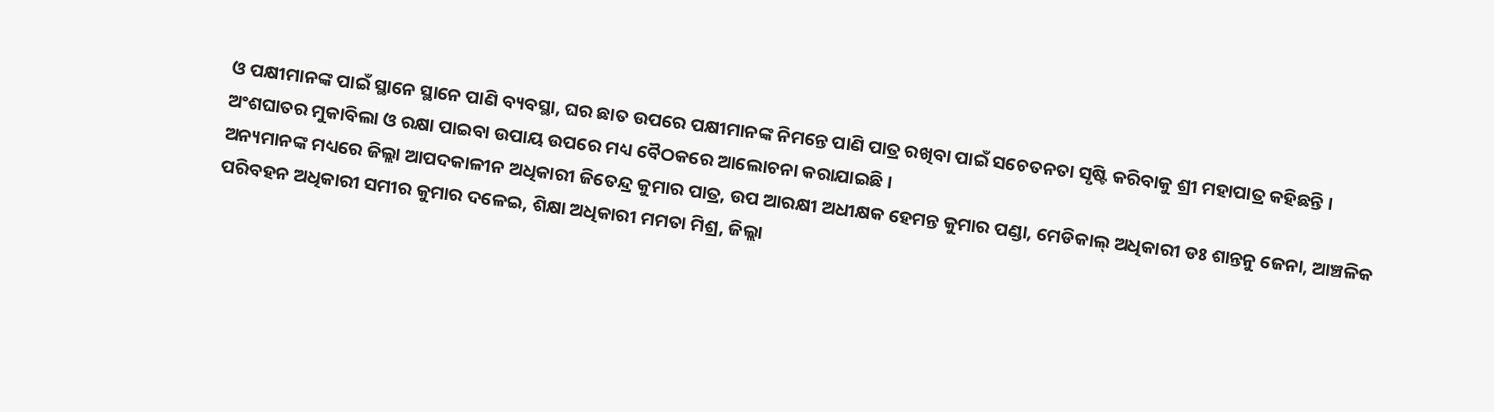ଓ ପକ୍ଷୀମାନଙ୍କ ପାଇଁ ସ୍ଥାନେ ସ୍ଥାନେ ପାଣି ବ୍ୟବସ୍ଥା, ଘର ଛାତ ଉପରେ ପକ୍ଷୀମାନଙ୍କ ନିମନ୍ତେ ପାଣି ପାତ୍ର ରଖିବା ପାଇଁ ସଚେତନତା ସୃଷ୍ଟି କରିବାକୁ ଶ୍ରୀ ମହାପାତ୍ର କହିଛନ୍ତି । ଅଂଶଘାତର ମୁକାବିଲା ଓ ରକ୍ଷା ପାଇବା ଉପାୟ ଉପରେ ମଧ୍ୟ ବୈଠକରେ ଆଲୋଚନା କରାଯାଇଛି ।
ଅନ୍ୟମାନଙ୍କ ମଧ୍ୟରେ ଜିଲ୍ଲା ଆପଦକାଳୀନ ଅଧିକାରୀ ଜିତେନ୍ଦ୍ର କୁମାର ପାତ୍ର, ଉପ ଆରକ୍ଷୀ ଅଧୀକ୍ଷକ ହେମନ୍ତ କୁମାର ପଣ୍ଡା, ମେଡିକାଲ୍ ଅଧିକାରୀ ଡଃ ଶାନ୍ତନୁ ଜେନା, ଆଞ୍ଚଳିକ ପରିବହନ ଅଧିକାରୀ ସମୀର କୁମାର ଦଳେଇ, ଶିକ୍ଷା ଅଧିକାରୀ ମମତା ମିଶ୍ର, ଜିଲ୍ଲା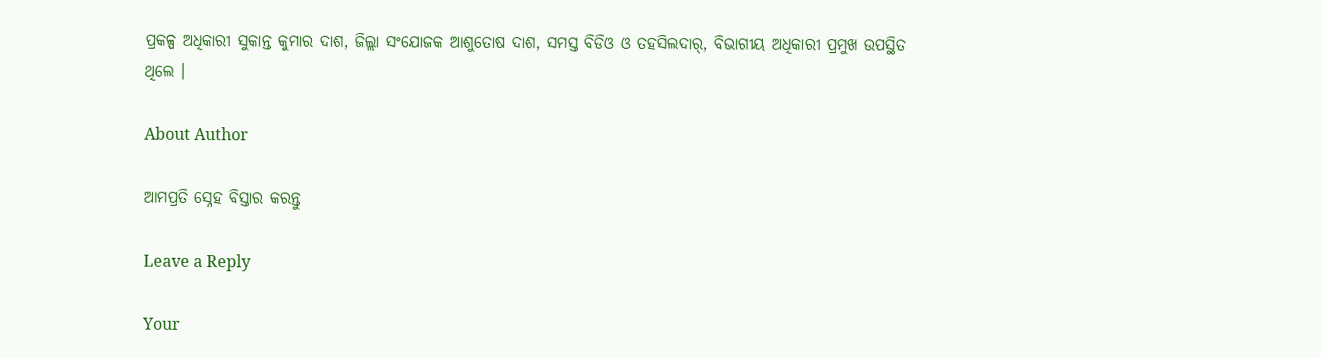ପ୍ରକଳ୍ପ ଅଧିକାରୀ ସୁକାନ୍ତ କୁମାର ଦାଶ, ଜିଲ୍ଲା ସଂଯୋଜକ ଆଶୁତୋଷ ଦାଶ, ସମସ୍ତ ବିଡିଓ ଓ ତହସିଲଦାର୍, ବିଭାଗୀୟ ଅଧିକାରୀ ପ୍ରମୁଖ ଉପସ୍ଥିତ ଥିଲେ ।

About Author

ଆମପ୍ରତି ସ୍ନେହ ବିସ୍ତାର କରନ୍ତୁ

Leave a Reply

Your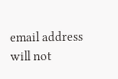email address will not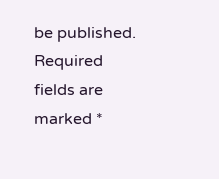be published. Required fields are marked *